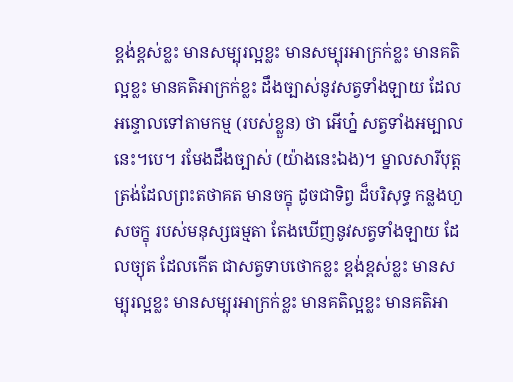ខ្ពង់ខ្ពស់ខ្លះ មានសម្បុរល្អខ្លះ មានសម្បុរអាក្រក់ខ្លះ មានគតិល្អខ្លះ មានគតិអាក្រក់ខ្លះ ដឹងច្បាស់នូវសត្វទាំងឡាយ ដែលអន្ទោលទៅតាមកម្ម (របស់ខ្លួន) ថា អើហ្ន៎ សត្វទាំងអម្បាលនេះ។បេ។ រមែងដឹងច្បាស់ (យ៉ាងនេះឯង)។ ម្នាលសារីបុត្ត ត្រង់ដែលព្រះតថាគត មានចក្ខុ ដូចជាទិព្វ ដ៏បរិសុទ្ធ កន្លងហួសចក្ខុ របស់មនុស្សធម្មតា តែងឃើញនូវសត្វទាំងឡាយ ដែលច្យុត ដែលកើត ជាសត្វទាបថោកខ្លះ ខ្ពង់ខ្ពស់ខ្លះ មានសម្បុរល្អខ្លះ មានសម្បុរអាក្រក់ខ្លះ មានគតិល្អខ្លះ មានគតិអា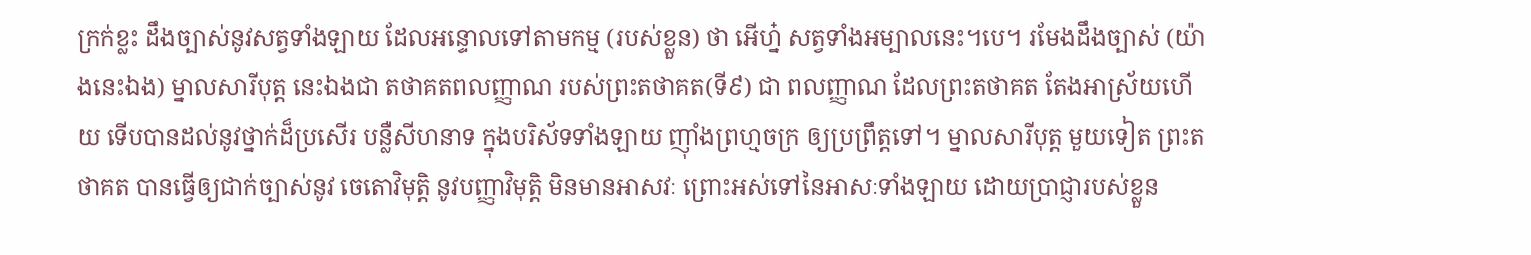ក្រក់ខ្លះ ដឹងច្បាស់នូវសត្វទាំងឡាយ ដែលអន្ទោលទៅតាមកម្ម (របស់ខ្លួន) ថា អើហ្ន៎ សត្វទាំងអម្បាលនេះ។បេ។ រមែងដឹងច្បាស់ (យ៉ាងនេះឯង) ម្នាលសារីបុត្ត នេះឯងជា តថាគតពលញ្ញាណ របស់ព្រះតថាគត(ទី៩) ជា ពលញ្ញាណ ដែលព្រះតថាគត តែងអាស្រ័យហើយ ទើបបានដល់នូវថ្នាក់ដ៏ប្រសើរ បន្លឺសីហនាទ ក្នុងបរិស័ទទាំងឡាយ ញ៉ាំងព្រហ្មចក្រ ឲ្យប្រព្រឹត្តទៅ។ ម្នាលសារីបុត្ត មួយទៀត ព្រះតថាគត បានធ្វើឲ្យជាក់ច្បាស់នូវ ចេតោវិមុត្តិ នូវបញ្ញាវិមុត្តិ មិនមានអាសវៈ ព្រោះអស់ទៅនៃអាសៈទាំងឡាយ ដោយប្រាជ្ញារបស់ខ្លួន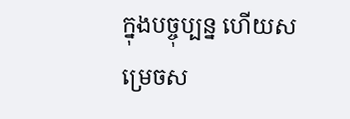ក្នុងបច្ចុប្បន្ន ហើយសម្រេចស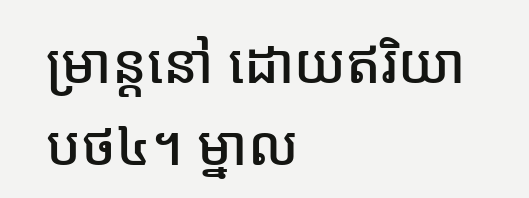ម្រាន្តនៅ ដោយឥរិយាបថ៤។ ម្នាល